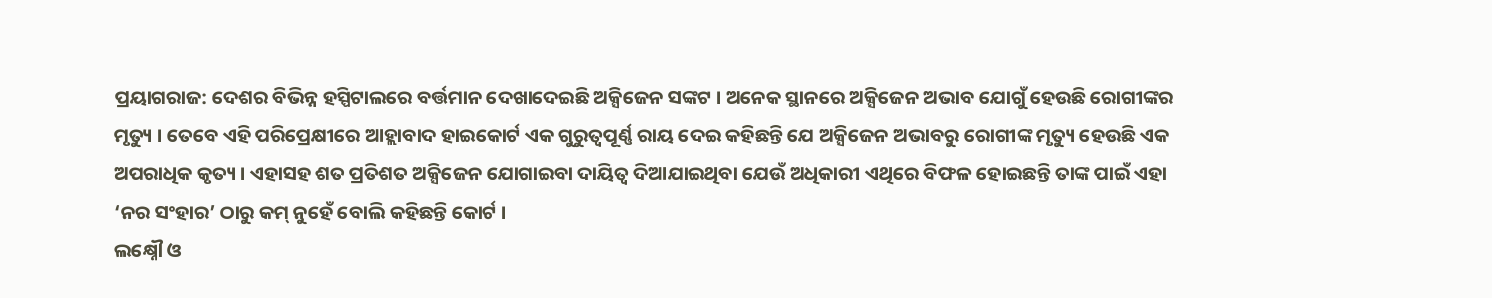ପ୍ରୟାଗରାଜ: ଦେଶର ବିଭିନ୍ନ ହସ୍ପିଟାଲରେ ବର୍ତ୍ତମାନ ଦେଖାଦେଇଛି ଅକ୍ସିଜେନ ସଙ୍କଟ । ଅନେକ ସ୍ଥାନରେ ଅକ୍ସିଜେନ ଅଭାବ ଯୋଗୁଁ ହେଉଛି ରୋଗୀଙ୍କର ମୃତ୍ୟୁ । ତେବେ ଏହି ପରିପ୍ରେକ୍ଷୀରେ ଆହ୍ଲାବାଦ ହାଇକୋର୍ଟ ଏକ ଗୁରୁତ୍ବପୂର୍ଣ୍ଣ ରାୟ ଦେଇ କହିଛନ୍ତି ଯେ ଅକ୍ସିଜେନ ଅଭାବରୁ ରୋଗୀଙ୍କ ମୃତ୍ୟୁ ହେଉଛି ଏକ ଅପରାଧିକ କୃତ୍ୟ । ଏହାସହ ଶତ ପ୍ରତିଶତ ଅକ୍ସିଜେନ ଯୋଗାଇବା ଦାୟିତ୍ବ ଦିଆଯାଇଥିବା ଯେଉଁ ଅଧିକାରୀ ଏଥିରେ ବିଫଳ ହୋଇଛନ୍ତି ତାଙ୍କ ପାଇଁ ଏହା ‘ନର ସଂହାର’ ଠାରୁ କମ୍ ନୁହେଁ ବୋଲି କହିଛନ୍ତି କୋର୍ଟ ।
ଲକ୍ଷ୍ନୌ ଓ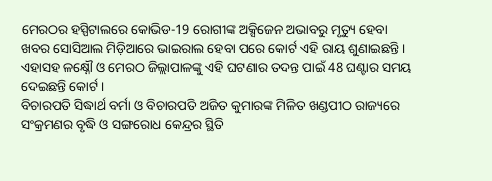ମେରଠର ହସ୍ପିଟାଲରେ କୋଭିଡ-19 ରୋଗୀଙ୍କ ଅକ୍ସିଜେନ ଅଭାବରୁ ମୃତ୍ୟୁ ହେବା ଖବର ସୋସିଆଲ ମିଡ଼ିଆରେ ଭାଇରାଲ ହେବା ପରେ କୋର୍ଟ ଏହି ରାୟ ଶୁଣାଇଛନ୍ତି । ଏହାସହ ଳକ୍ଷ୍ନୌ ଓ ମେରଠ ଜିଲ୍ଲାପାଳଙ୍କୁ ଏହି ଘଟଣାର ତଦନ୍ତ ପାଇଁ 48 ଘଣ୍ଟାର ସମୟ ଦେଇଛନ୍ତି କୋର୍ଟ ।
ବିଚାରପତି ସିଦ୍ଧାର୍ଥ ବର୍ମା ଓ ବିଚାରପତି ଅଜିତ କୁମାରଙ୍କ ମିଳିତ ଖଣ୍ଡପୀଠ ରାଜ୍ୟରେ ସଂକ୍ରମଣର ବୃଦ୍ଧି ଓ ସଙ୍ଗରୋଧ କେନ୍ଦ୍ରର ସ୍ଥିତି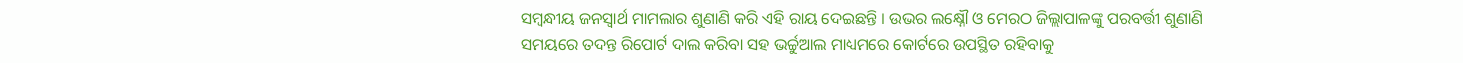ସମ୍ବନ୍ଧୀୟ ଜନସ୍ବାର୍ଥ ମାମଲାର ଶୁଣାଣି କରି ଏହି ରାୟ ଦେଇଛନ୍ତି । ଉଭର ଲକ୍ଷ୍ନୌ ଓ ମେରଠ ଜିଲ୍ଲାପାଳଙ୍କୁ ପରବର୍ତ୍ତୀ ଶୁଣାଣି ସମୟରେ ତଦନ୍ତ ରିପୋର୍ଟ ଦାଲ କରିବା ସହ ଭର୍ଚ୍ଚୁଆଲ ମାଧ୍ୟମରେ କୋର୍ଟରେ ଉପସ୍ଥିତ ରହିବାକୁ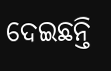ଦେଇଛନ୍ତି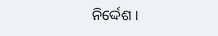ନିର୍ଦ୍ଦେଶ ।